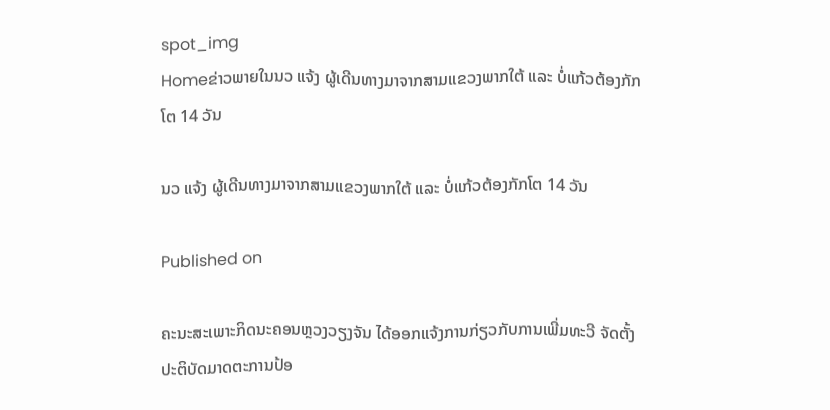spot_img
Homeຂ່າວພາຍໃນນວ ແຈ້ງ ຜູ້ເດີນທາງມາຈາກສາມແຂວງພາກໃຕ້ ແລະ ບໍ່ແກ້ວຕ້ອງກັກໂຕ 14 ວັນ

ນວ ແຈ້ງ ຜູ້ເດີນທາງມາຈາກສາມແຂວງພາກໃຕ້ ແລະ ບໍ່ແກ້ວຕ້ອງກັກໂຕ 14 ວັນ

Published on

ຄະນະສະເພາະກິດນະຄອນຫຼວງວຽງຈັນ ໄດ້ອອກແຈ້ງການກ່ຽວກັບການເພີ່ມທະວີ ຈັດຕັ້ງປະຕິບັດມາດຕະການປ້ອ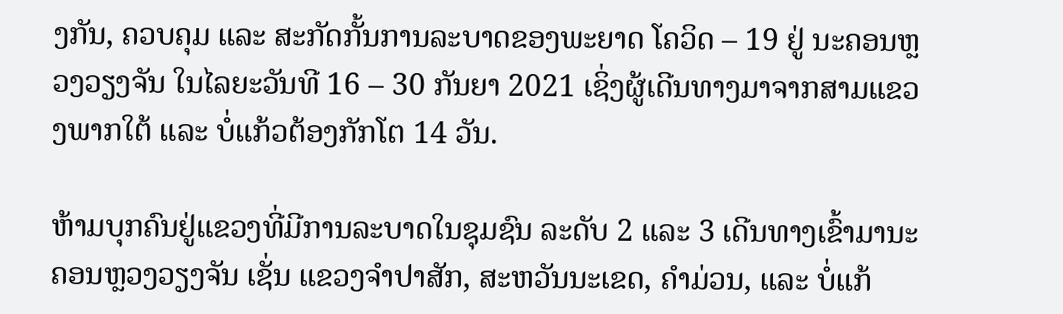ງກັນ, ຄວບຄຸມ ແລະ ສະກັດກັ້ນການລະບາດຂອງພະຍາດ ໂຄວິດ – 19 ຢູ່ ນະຄອນຫຼວງວຽງຈັນ ໃນໄລຍະວັນທີ 16 – 30 ກັນຍາ 2021 ເຊິ່ງຜູ້ເດີນທາງມາຈາກສາມແຂວງພາກໃຕ້ ແລະ ບໍ່ແກ້ວຕ້ອງກັກໂຕ 14 ວັນ.

ຫ້າມບຸກຄົນຢູ່ແຂວງທີ່ມີການລະບາດໃນຊຸມຊົນ ລະດັບ 2 ແລະ 3 ເດີນທາງເຂົ້າມານະຄອນຫຼວງວຽງຈັນ ເຊັ່ນ ແຂວງຈຳປາສັກ, ສະຫວັນນະເຂດ, ຄຳມ່ວນ, ແລະ ບໍ່ແກ້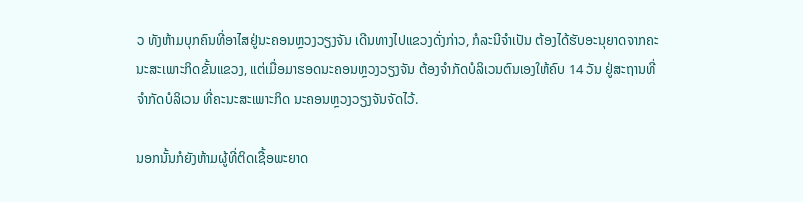ວ ທັງຫ້າມບຸກຄົນທີ່ອາໄສຢູ່ນະຄອນຫຼວງວຽງຈັນ ເດີນທາງໄປແຂວງດັ່ງກ່າວ, ກໍລະນີຈຳເປັນ ຕ້ອງໄດ້ຮັບອະນຸຍາດຈາກຄະນະສະເພາະກິດຂັ້ນແຂວງ, ແຕ່ເມື່ອມາຮອດນະຄອນຫຼວງວຽງຈັນ ຕ້ອງຈຳກັດບໍລິເວນຕົນເອງໃຫ້ຄົບ 14 ວັນ ຢູ່ສະຖານທີ່ຈຳກັດບໍລິເວນ ທີ່ຄະນະສະເພາະກິດ ນະຄອນຫຼວງວຽງຈັນຈັດໄວ້.

ນອກນັ້ນກໍຍັງຫ້າມຜູ້ທີ່ຕິດເຊື້ອພະຍາດ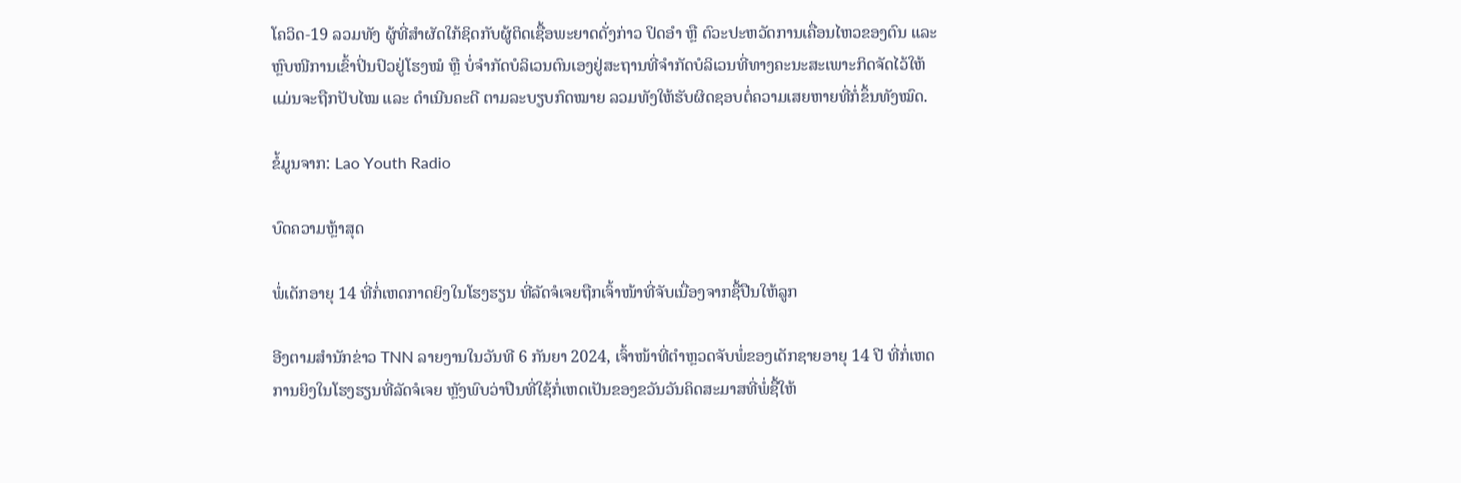ໂຄວິດ-19 ລວມທັງ ຜູ້ທີ່ສຳຜັດໃກ້ຊິດກັບຜູ້ຕິດເຊື້ອພະຍາດດັ່ງກ່າວ ປິດອຳ ຫຼື ຕົວະປະຫວັດການເຄື່ອນໄຫວຂອງຕົນ ແລະ ຫຼົບໜີການເຂົ້າປິ່ນປົວຢູ່ໂຮງໝໍ ຫຼື ບໍ່ຈຳກັດບໍລິເວນຕົນເອງຢູ່ສະຖານທີ່ຈຳກັດບໍລິເວນທີ່ທາງຄະນະສະເພາະກິດຈັດໄວ້ໃຫ້ ແມ່ນຈະຖືກປັບໄໝ ແລະ ດຳເນີນຄະດີ ຕາມລະບຽບກົດໝາຍ ລວມທັງໃຫ້ຮັບຜິດຊອບຕໍ່ຄວາມເສຍຫາຍທີ່ກໍ່ຂຶ້ນທັງໝົດ.

ຂໍ້ມູນຈາກ: Lao Youth Radio

ບົດຄວາມຫຼ້າສຸດ

ພໍ່ເດັກອາຍຸ 14 ທີ່ກໍ່ເຫດກາດຍິງໃນໂຮງຮຽນ ທີ່ລັດຈໍເຈຍຖືກເຈົ້າໜ້າທີ່ຈັບເນື່ອງຈາກຊື້ປືນໃຫ້ລູກ

ອີງຕາມສຳນັກຂ່າວ TNN ລາຍງານໃນວັນທີ 6 ກັນຍາ 2024, ເຈົ້າໜ້າທີ່ຕຳຫຼວດຈັບພໍ່ຂອງເດັກຊາຍອາຍຸ 14 ປີ ທີ່ກໍ່ເຫດການຍິງໃນໂຮງຮຽນທີ່ລັດຈໍເຈຍ ຫຼັງພົບວ່າປືນທີ່ໃຊ້ກໍ່ເຫດເປັນຂອງຂວັນວັນຄິດສະມາສທີ່ພໍ່ຊື້ໃຫ້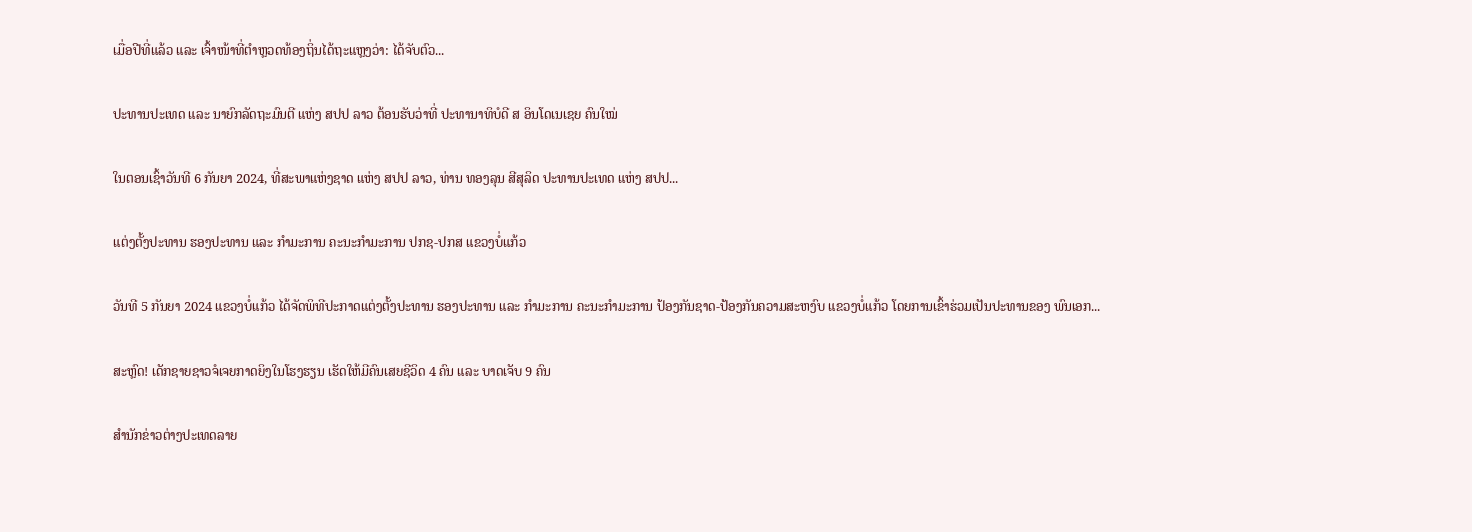ເມື່ອປີທີ່ແລ້ວ ແລະ ເຈົ້າໜ້າທີ່ຕຳຫຼວດທ້ອງຖິ່ນໄດ້ຖະແຫຼງວ່າ: ໄດ້ຈັບຕົວ...

ປະທານປະເທດ ແລະ ນາຍົກລັດຖະມົນຕີ ແຫ່ງ ສປປ ລາວ ຕ້ອນຮັບວ່າທີ່ ປະທານາທິບໍດີ ສ ອິນໂດເນເຊຍ ຄົນໃໝ່

ໃນຕອນເຊົ້າວັນທີ 6 ກັນຍາ 2024, ທີ່ສະພາແຫ່ງຊາດ ແຫ່ງ ສປປ ລາວ, ທ່ານ ທອງລຸນ ສີສຸລິດ ປະທານປະເທດ ແຫ່ງ ສປປ...

ແຕ່ງຕັ້ງປະທານ ຮອງປະທານ ແລະ ກຳມະການ ຄະນະກຳມະການ ປກຊ-ປກສ ແຂວງບໍ່ແກ້ວ

ວັນທີ 5 ກັນຍາ 2024 ແຂວງບໍ່ແກ້ວ ໄດ້ຈັດພິທີປະກາດແຕ່ງຕັ້ງປະທານ ຮອງປະທານ ແລະ ກຳມະການ ຄະນະກຳມະການ ປ້ອງກັນຊາດ-ປ້ອງກັນຄວາມສະຫງົບ ແຂວງບໍ່ແກ້ວ ໂດຍການເຂົ້າຮ່ວມເປັນປະທານຂອງ ພົນເອກ...

ສະຫຼົດ! ເດັກຊາຍຊາວຈໍເຈຍກາດຍິງໃນໂຮງຮຽນ ເຮັດໃຫ້ມີຄົນເສຍຊີວິດ 4 ຄົນ ແລະ ບາດເຈັບ 9 ຄົນ

ສຳນັກຂ່າວຕ່າງປະເທດລາຍ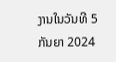ງານໃນວັນທີ 5 ກັນຍາ 2024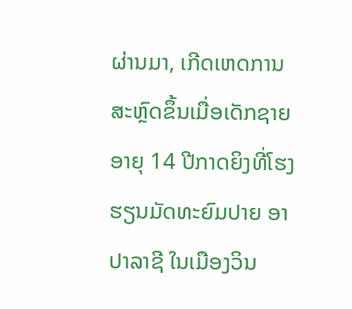ຜ່ານມາ, ເກີດເຫດການສະຫຼົດຂຶ້ນເມື່ອເດັກຊາຍອາຍຸ 14 ປີກາດຍິງທີ່ໂຮງຮຽນມັດທະຍົມປາຍ ອາປາລາຊີ ໃນເມືອງວິນ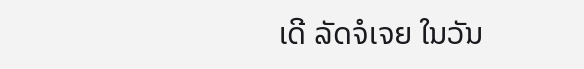ເດີ ລັດຈໍເຈຍ ໃນວັນ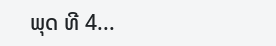ພຸດ ທີ 4...